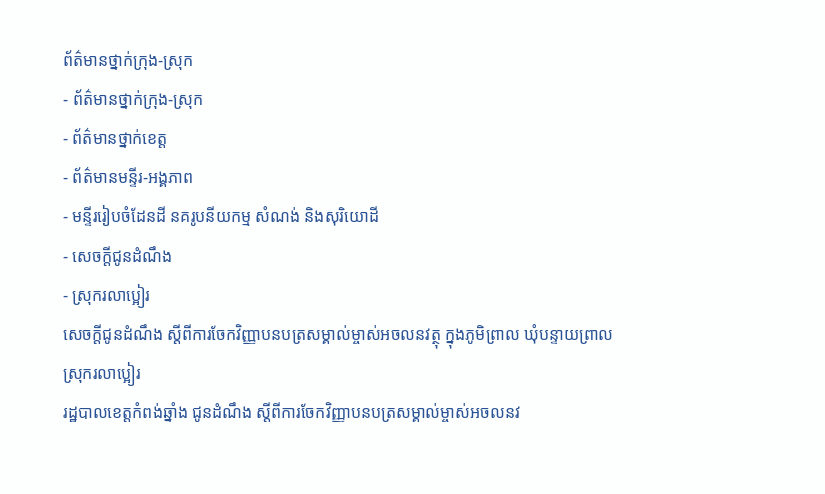ព័ត៌មានថ្នាក់ក្រុង-ស្រុក
- ព័ត៌មានថ្នាក់ក្រុង-ស្រុក
- ព័ត៌មានថ្នាក់ខេត្ត
- ព័ត៌មានមន្ទីរ-អង្គភាព
- មន្ទីររៀបចំដែនដី នគរូបនីយកម្ម សំណង់ និងសុរិយោដី
- សេចក្តីជូនដំណឹង
- ស្រុករលាប្អៀរ
សេចក្ដីជូនដំណឹង ស្ដីពីការចែកវិញ្ញាបនបត្រសម្គាល់ម្ចាស់អចលនវត្ថុ ក្នុងភូមិព្រាល ឃុំបន្ទាយព្រាល ស្រុករលាប្អៀរ
រដ្ឋបាលខេត្តកំពង់ឆ្នាំង ជូនដំណឹង ស្ដីពីការចែកវិញ្ញាបនបត្រសម្គាល់ម្ចាស់អចលនវ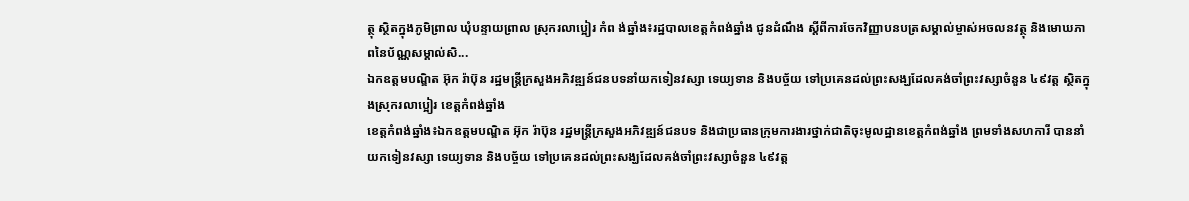ត្ថុ ស្ថិតក្នុងភូមិព្រាល ឃុំបន្ទាយព្រាល ស្រុករលាប្អៀរ កំព ង់ឆ្នាំង៖រដ្ឋបាលខេត្តកំពង់ឆ្នាំង ជូនដំណឹង ស្ដីពីការចែកវិញ្ញាបនបត្រសម្គាល់ម្ចាស់អចលនវត្ថុ និងមោឃភាពនៃប័ណ្ណសម្គាល់សិ...
ឯកឧត្តមបណ្ឌិត អ៊ុក រ៉ាប៊ុន រដ្ឋមន្ត្រីក្រសួងអភិវឌ្ឍន៍ជនបទនាំយកទៀនវស្សា ទេយ្យទាន និងបច្ច័យ ទៅប្រគេនដល់ព្រះសង្ឃដែលគង់ចាំព្រះវស្សាចំនួន ៤៩វត្ត ស្ថិតក្នុងស្រុករលាប្អៀរ ខេត្តកំពង់ឆ្នាំង
ខេត្តកំពង់ឆ្នាំង៖ឯកឧត្តមបណ្ឌិត អ៊ុក រ៉ាប៊ុន រដ្ឋមន្ត្រីក្រសួងអភិវឌ្ឍន៍ជនបទ និងជាប្រធានក្រុមការងារថ្នាក់ជាតិចុះមូលដ្ឋានខេត្តកំពង់ឆ្នាំង ព្រមទាំងសហការី បាននាំយកទៀនវស្សា ទេយ្យទាន និងបច្ច័យ ទៅប្រគេនដល់ព្រះសង្ឃដែលគង់ចាំព្រះវស្សាចំនួន ៤៩វត្ត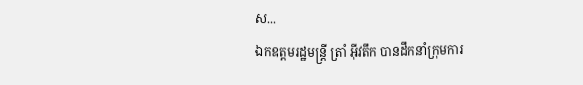ស...
ឯកឧត្តមរដ្ឋមន្ត្រី ត្រាំ អុីវតឹក បានដឹកនាំក្រុមការ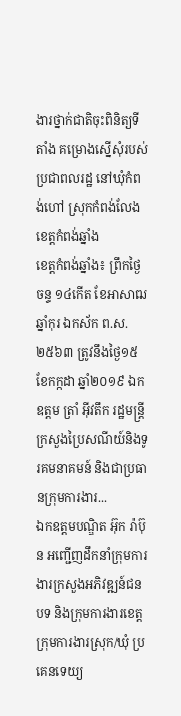ងារថ្នាក់ជាតិចុះពិនិត្យទីតាំង គម្រោងស្នើសុំរបស់ប្រជាពលរដ្ឋ នៅឃុំកំពង់ហៅ ស្រុកកំពង់លែង ខេត្តកំពង់ឆ្នាំង
ខេត្តកំពង់ឆ្នាំង៖ ព្រឹកថ្ងៃចន្ទ ១៤កើត ខែអាសាឍ ឆ្នាំកុរ ឯកស័ក ព.ស.២៥៦៣ ត្រូវនឹងថ្ងៃ១៥ ខែកក្កដា ឆ្នាំ២០១៩ ឯកឧត្តម ត្រាំ អុីវតឹក រដ្ឋមន្ត្រីក្រសួងប្រៃសណីយ៍និងទូរគមនាគមន៍ និងជាប្រធានក្រុមការងារ...
ឯកឧត្តមបណ្ឌិត អ៊ុក រ៉ាប៊ុន អញ្ជើញដឹកនាំក្រុមការងារក្រសួងអភិវឌ្ឍន៍ជនបទ និងក្រុមការងារខេត្ត ក្រុមការងារស្រុក/ឃុំ ប្រគេនទេយ្យ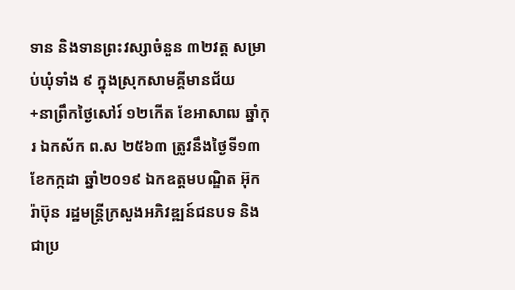ទាន និងទានព្រះវស្សាចំនួន ៣២វត្ត សម្រាប់ឃុំទាំង ៩ ក្នុងស្រុកសាមគ្គីមានជ័យ
+នាព្រឹកថ្ងៃសៅរ៍ ១២កើត ខែអាសាឍ ឆ្នាំកុរ ឯកស័ក ព.ស ២៥៦៣ ត្រូវនឹងថ្ងៃទី១៣ ខែកក្កដា ឆ្នាំ២០១៩ ឯកឧត្តមបណ្ឌិត អ៊ុក រ៉ាប៊ុន រដ្ឋមន្រ្តីក្រសួងអភិវឌ្ឍន៍ជនបទ និងជាប្រ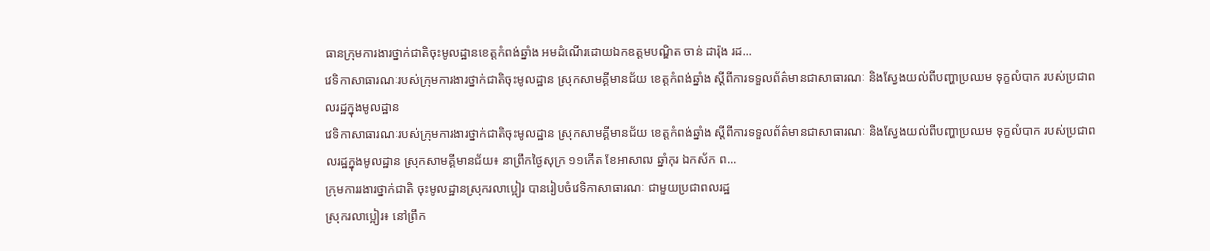ធានក្រុមការងារថ្នាក់ជាតិចុះមូលដ្ឋានខេត្តកំពង់ឆ្នាំង អមដំណើរដោយឯកឧត្ដមបណ្ឌិត ចាន់ ដារ៉ុង រដ...
វេទិកាសាធារណៈរបស់ក្រុមការងារថ្នាក់ជាតិចុះមូលដ្ឋាន ស្រុកសាមគ្គីមានជ័យ ខេត្តកំពង់ឆ្នាំង ស្តីពីការទទួលព័ត៌មានជាសាធារណៈ និងស្វែងយល់ពីបញ្ហាប្រឈម ទុក្ខលំបាក របស់ប្រជាពលរដ្ឋក្នុងមូលដ្ឋាន
វេទិកាសាធារណៈរបស់ក្រុមការងារថ្នាក់ជាតិចុះមូលដ្ឋាន ស្រុកសាមគ្គីមានជ័យ ខេត្តកំពង់ឆ្នាំង ស្តីពីការទទួលព័ត៌មានជាសាធារណៈ និងស្វែងយល់ពីបញ្ហាប្រឈម ទុក្ខលំបាក របស់ប្រជាពលរដ្ឋក្នុងមូលដ្ឋាន ស្រុកសាមគ្គីមានជ័យ៖ នាព្រឹកថ្ងៃសុក្រ ១១កើត ខែអាសាឍ ឆ្នាំកុរ ឯកស័ក ព...
ក្រុមការរងារថ្នាក់ជាតិ ចុះមូលដ្ឋានស្រុករលាប្អៀរ បានរៀបចំវេទិកាសាធារណៈ ជាមួយប្រជាពលរដ្ឋ
ស្រុករលាប្អៀរ៖ នៅព្រឹក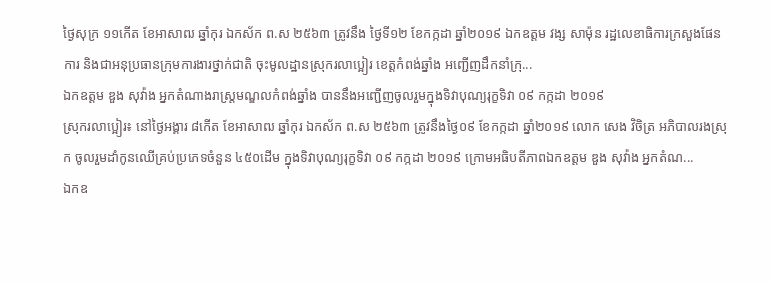ថ្ងៃសុក្រ ១១កើត ខែអាសាឍ ឆ្នាំកុរ ឯកស័ក ព.ស ២៥៦៣ ត្រូវនឹង ថ្ងៃទី១២ ខែកក្កដា ឆ្នាំ២០១៩ ឯកឧត្ដម វង្ស សាម៉ុន រដ្ឋលេខាធិការក្រសួងផែនការ និងជាអនុប្រធានក្រុមការងារថ្នាក់ជាតិ ចុះមូលដ្ឋានស្រុករលាប្អៀរ ខេត្ដកំពង់ឆ្នាំង អញ្ជើញដឹកនាំក្រុ...
ឯកឧត្ដម ឌួង សុវ៉ាង អ្នកតំណាងរាស្ត្រមណ្ឌលកំពង់ឆ្នាំង បាននឹងអញ្ជើញចូលរួមក្នុងទិវាបុណ្យរុក្ខទិវា ០៩ កក្កដា ២០១៩
ស្រុករលាប្អៀរ៖ នៅថ្ងៃអង្គារ ៨កេីត ខែអាសាឍ ឆ្នាំកុរ ឯកស័ក ព.ស ២៥៦៣ ត្រូវនឹងថ្ងៃ០៩ ខែកក្កដា ឆ្នាំ២០១៩ លោក សេង វិចិត្រ អភិបាលរងស្រុក ចូលរួមដាំកូនឈើគ្រប់ប្រភេទចំនួន ៤៥០ដើម ក្នុងទិវាបុណ្យរុក្ខទិវា ០៩ កក្កដា ២០១៩ ក្រោមអធិបតីភាពឯកឧត្ដម ឌួង សុវ៉ាង អ្នកតំណ...
ឯកឧ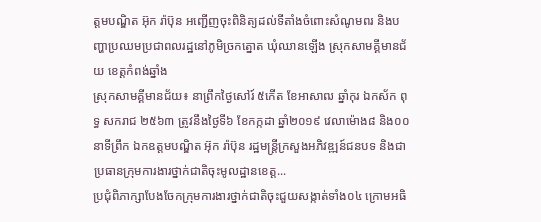ត្តមបណ្ឌិត អ៊ុក រ៉ាប៊ុន អញ្ជើញចុះពិនិត្យដល់ទីតាំងចំពោះសំណូមពរ និងបញ្ហាប្រឈមប្រជាពលរដ្ឋនៅភូមិច្រកត្នោត ឃុំឈានឡើង ស្រុកសាមគ្គីមានជ័យ ខេត្តកំពង់ឆ្នាំង
ស្រុកសាមគ្គីមានជ័យ៖ នាព្រឹកថ្ងៃសៅរ៍ ៥កើត ខែអាសាឍ ឆ្នាំកុរ ឯកស័ក ពុទ្ធ សករាជ ២៥៦៣ ត្រូវនឹងថ្ងៃទី៦ ខែកក្កដា ឆ្នាំ២០១៩ វេលាម៉ោង៨ និង០០នាទីព្រឹក ឯកឧត្តមបណ្ឌិត អ៊ុក រ៉ាប៊ុន រដ្ឋមន្ត្រីក្រសួងអភិវឌ្ឍន៍ជនបទ និងជាប្រធានក្រុមការងារថ្នាក់ជាតិចុះមូលដ្ឋានខេត្ត...
ប្រជុំពិភាក្សាបែងចែកក្រុមការងារថ្នាក់ជាតិចុះជួយសង្កាត់ទាំង០៤ ក្រោមអធិ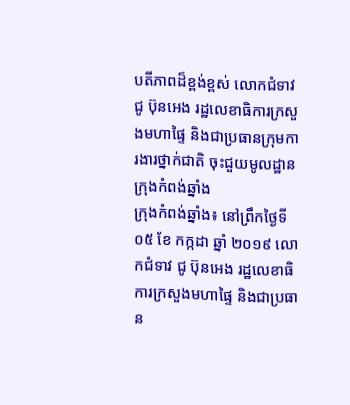បតីភាពដ៏ខ្ពង់ខ្ពស់ លោកជំទាវ ជូ ប៊ុនអេង រដ្ឋលេខាធិការក្រសួងមហាផ្ទៃ និងជាប្រធានក្រុមការងារថ្នាក់ជាតិ ចុះជួយមូលដ្ឋានក្រុងកំពង់ឆ្នាំង
ក្រុងកំពង់ឆ្នាំង៖ នៅព្រឹកថ្ងៃទី ០៥ ខែ កក្កដា ឆ្នាំ ២០១៩ លោកជំទាវ ជូ ប៊ុនអេង រដ្ឋលេខាធិការក្រសួងមហាផ្ទៃ និងជាប្រធាន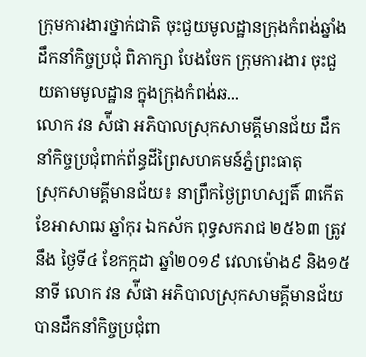ក្រុមការងារថ្នាក់ជាតិ ចុះជួយមូលដ្ឋានក្រុងកំពង់ឆ្នាំង ដឹកនាំកិច្ចប្រជុំ ពិភាក្សា បែងចែក ក្រុមការងារ ចុះជួយតាមមូលដ្ឋាន ក្នុងក្រុងកំពង់ឆ...
លោក វន ស៉ីផា អភិបាលស្រុកសាមគ្គីមានជ័យ ដឹកនាំកិច្ចប្រជុំពាក់ព័ន្ធដីព្រៃសហគមន៍ភ្នំព្រះធាតុ
ស្រុកសាមគ្គីមានជ័យ៖ នាព្រឹកថ្ងៃព្រហស្បតិ៍ ៣កើត ខែអាសាឍ ឆ្នាំកុរ ឯកស័ក ពុទ្ធសករាជ ២៥៦៣ ត្រូវនឹង ថ្ងៃទី៤ ខែកក្កដា ឆ្នាំ២០១៩ វេលាម៉ោង៩ និង១៥នាទី លោក វន ស៉ីផា អភិបាលស្រុកសាមគ្គីមានជ័យ បានដឹកនាំកិច្ចប្រជុំពា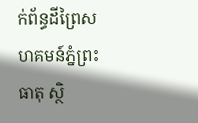ក់ព័ន្ធដីព្រៃសហគមន៍ភ្នំព្រះធាតុ ស្ថិ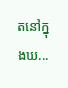តនៅក្នុងឃ...